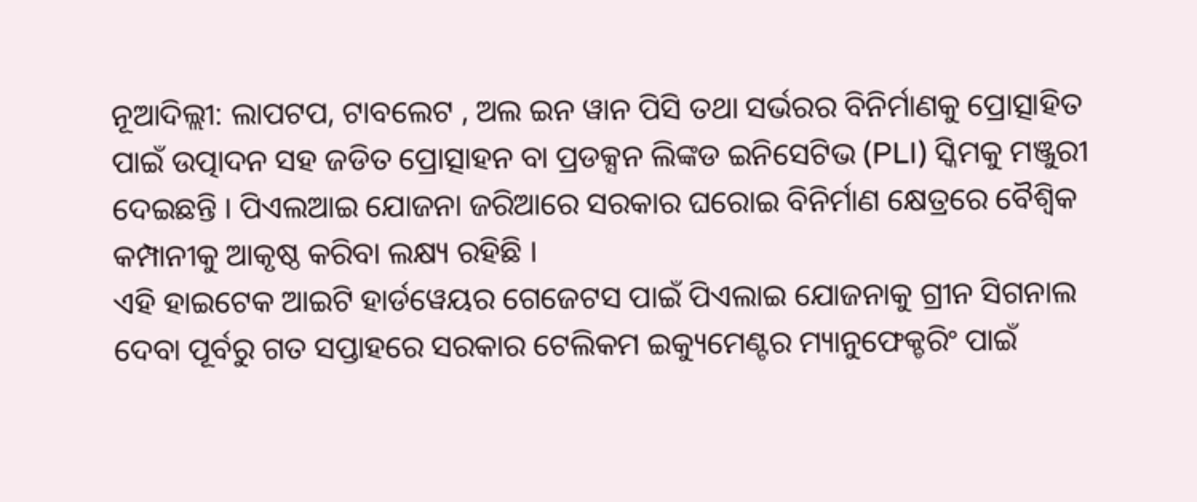ନୂଆଦିଲ୍ଲୀ: ଲାପଟପ, ଟାବଲେଟ , ଅଲ ଇନ ୱାନ ପିସି ତଥା ସର୍ଭରର ବିନିର୍ମାଣକୁ ପ୍ରୋତ୍ସାହିତ ପାଇଁ ଉତ୍ପାଦନ ସହ ଜଡିତ ପ୍ରୋତ୍ସାହନ ବା ପ୍ରଡକ୍ସନ ଲିଙ୍କଡ ଇନିସେଟିଭ (PLI) ସ୍କିମକୁ ମଞ୍ଜୁରୀ ଦେଇଛନ୍ତି । ପିଏଲଆଇ ଯୋଜନା ଜରିଆରେ ସରକାର ଘରୋଇ ବିନିର୍ମାଣ କ୍ଷେତ୍ରରେ ବୈଶ୍ବିକ କମ୍ପାନୀକୁ ଆକୃଷ୍ଠ କରିବା ଲକ୍ଷ୍ୟ ରହିଛି ।
ଏହି ହାଇଟେକ ଆଇଟି ହାର୍ଡୱେୟର ଗେଜେଟସ ପାଇଁ ପିଏଲାଇ ଯୋଜନାକୁ ଗ୍ରୀନ ସିଗନାଲ ଦେବା ପୂର୍ବରୁ ଗତ ସପ୍ତାହରେ ସରକାର ଟେଲିକମ ଇକ୍ୟୁମେଣ୍ଟର ମ୍ୟାନୁଫେକ୍ଚରିଂ ପାଇଁ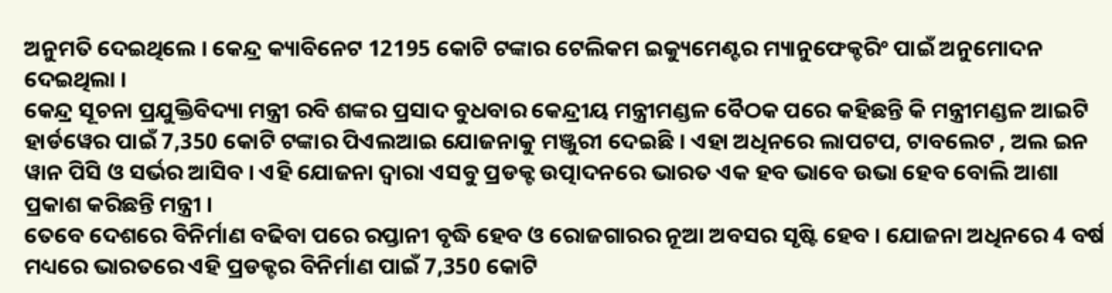ଅନୁମତି ଦେଇଥିଲେ । କେନ୍ଦ୍ର କ୍ୟାବିନେଟ 12195 କୋଟି ଟଙ୍କାର ଟେଲିକମ ଇକ୍ୟୁମେଣ୍ଟର ମ୍ୟାନୁଫେକ୍ଚରିଂ ପାଇଁ ଅନୁମୋଦନ ଦେଇଥିଲା ।
କେନ୍ଦ୍ର ସୂଚନା ପ୍ରଯୁକ୍ତିବିଦ୍ୟା ମନ୍ତ୍ରୀ ରବି ଶଙ୍କର ପ୍ରସାଦ ବୁଧବାର କେନ୍ଦ୍ରୀୟ ମନ୍ତ୍ରୀମଣ୍ଡଳ ବୈଠକ ପରେ କହିଛନ୍ତି କି ମନ୍ତ୍ରୀମଣ୍ଡଳ ଆଇଟି ହାର୍ଡୱେର ପାଇଁ 7,350 କୋଟି ଟଙ୍କାର ପିଏଲଆଇ ଯୋଜନାକୁ ମଞ୍ଜୁରୀ ଦେଇଛି । ଏହା ଅଧିନରେ ଲାପଟପ, ଟାବଲେଟ , ଅଲ ଇନ ୱାନ ପିସି ଓ ସର୍ଭର ଆସିବ । ଏହି ଯୋଜନା ଦ୍ବାରା ଏସବୁ ପ୍ରଡକ୍ଟ ଉତ୍ପାଦନରେ ଭାରତ ଏକ ହବ ଭାବେ ଉଭା ହେବ ବୋଲି ଆଶା ପ୍ରକାଶ କରିଛନ୍ତି ମନ୍ତ୍ରୀ ।
ତେବେ ଦେଶରେ ବିନିର୍ମାଣ ବଢିବା ପରେ ରପ୍ତାନୀ ବୃଦ୍ଧି ହେବ ଓ ରୋଜଗାରର ନୂଆ ଅବସର ସୃଷ୍ଟି ହେବ । ଯୋଜନା ଅଧିନରେ 4 ବର୍ଷ ମଧ୍ୟରେ ଭାରତରେ ଏହି ପ୍ରଡକ୍ଟର ବିନିର୍ମାଣ ପାଇଁ 7,350 କୋଟି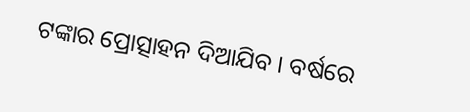ଟଙ୍କାର ପ୍ରୋତ୍ସାହନ ଦିଆଯିବ । ବର୍ଷରେ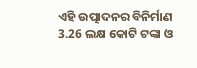ଏହି ଉତ୍ପାଦନର ବିନିର୍ମାଣ 3.26 ଲକ୍ଷ କୋଟି ଟଙ୍କା ଓ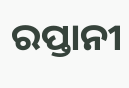ରପ୍ତାନୀ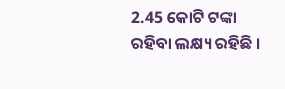2.45 କୋଟି ଟଙ୍କା ରହିବା ଲକ୍ଷ୍ୟ ରହିଛି ।